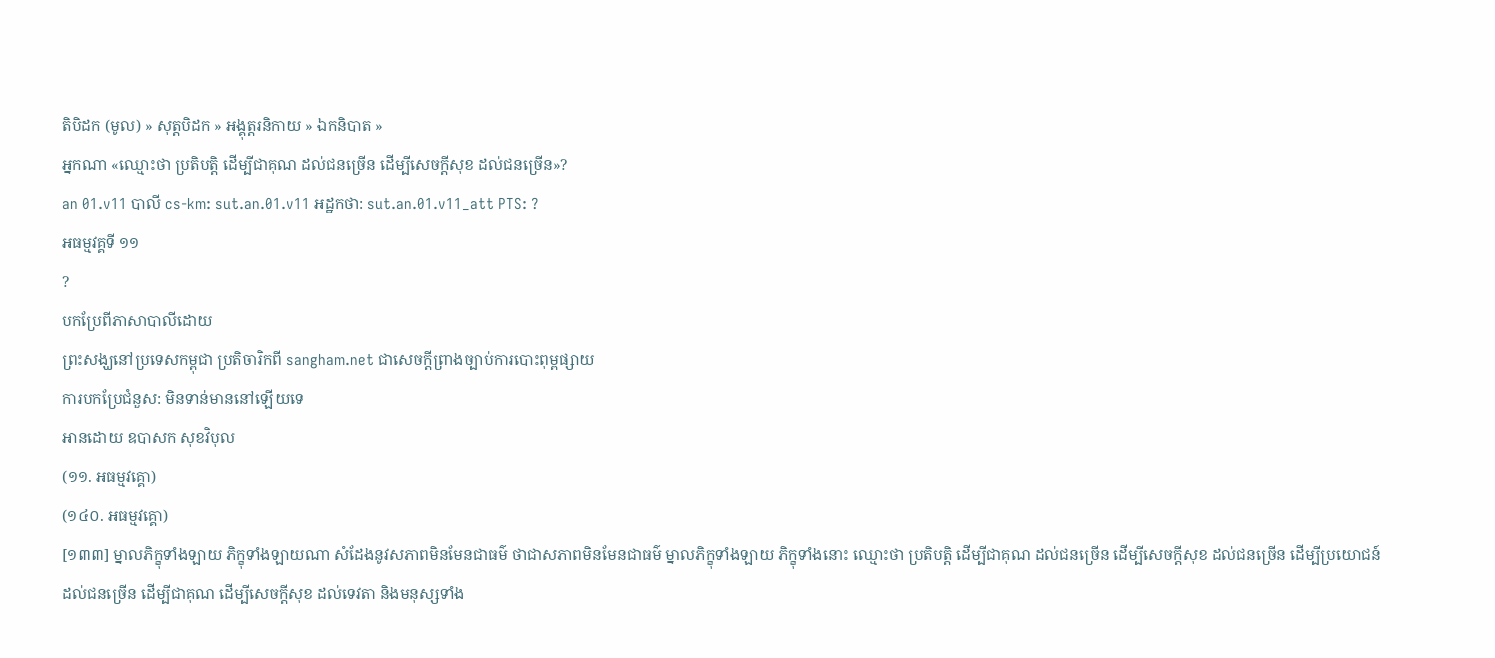តិបិដក (មូល) » សុត្តបិដក » អង្គុត្តរនិកាយ » ឯកនិបាត »
អ្នកណា «ឈ្មោះថា ប្រតិបត្តិ ដើម្បីជាគុណ ដល់ជនច្រើន ដើម្បីសេចក្ដីសុខ ដល់ជនច្រើន»?
an 01.v11 បាលី cs-km: sut.an.01.v11 អដ្ឋកថា: sut.an.01.v11_att PTS: ?
អធម្មវគ្គទី ១១
?
បកប្រែពីភាសាបាលីដោយ
ព្រះសង្ឃនៅប្រទេសកម្ពុជា ប្រតិចារិកពី sangham.net ជាសេចក្តីព្រាងច្បាប់ការបោះពុម្ពផ្សាយ
ការបកប្រែជំនួស: មិនទាន់មាននៅឡើយទេ
អានដោយ ឧបាសក សុខវិបុល
(១១. អធម្មវគ្គោ)
(១៤០. អធម្មវគ្គោ)
[១៣៣] ម្នាលភិក្ខុទាំងឡាយ ភិក្ខុទាំងឡាយណា សំដែងនូវសភាពមិនមែនជាធម៌ ថាជាសភាពមិនមែនជាធម៌ ម្នាលភិក្ខុទាំងឡាយ ភិក្ខុទាំងនោះ ឈ្មោះថា ប្រតិបត្តិ ដើម្បីជាគុណ ដល់ជនច្រើន ដើម្បីសេចក្ដីសុខ ដល់ជនច្រើន ដើម្បីប្រយោជន៍ ដល់ជនច្រើន ដើម្បីជាគុណ ដើម្បីសេចក្ដីសុខ ដល់ទេវតា និងមនុស្សទាំង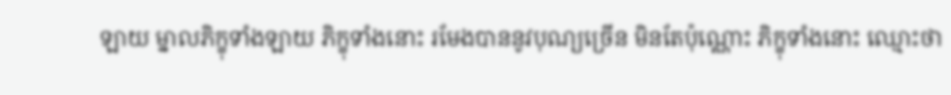ឡាយ ម្នាលភិក្ខុទាំងឡាយ ភិក្ខុទាំងនោះ រមែងបាននូវបុណ្យច្រើន មិនតែប៉ុណ្ណោះ ភិក្ខុទាំងនោះ ឈ្មោះថា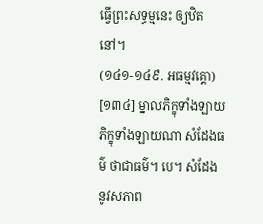ធ្វើព្រះសទ្ធម្មនេះ ឲ្យឋិតនៅ។
(១៤១-១៤៩. អធម្មវគ្គោ)
[១៣៤] ម្នាលភិក្ខុទាំងឡាយ ភិក្ខុទាំងឡាយណា សំដែងធម៌ ថាជាធម៌។ បេ។ សំដែង នូវសភាព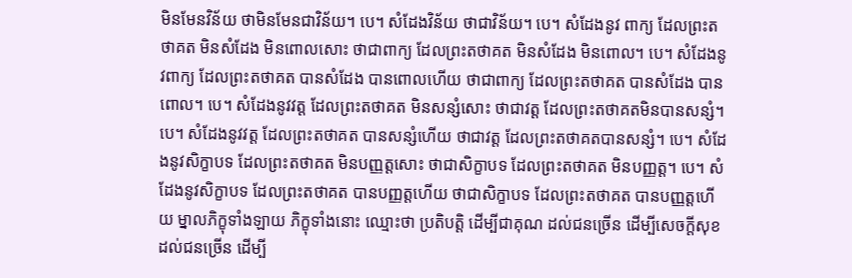មិនមែនវិន័យ ថាមិនមែនជាវិន័យ។ បេ។ សំដែងវិន័យ ថាជាវិន័យ។ បេ។ សំដែងនូវ ពាក្យ ដែលព្រះតថាគត មិនសំដែង មិនពោលសោះ ថាជាពាក្យ ដែលព្រះតថាគត មិនសំដែង មិនពោល។ បេ។ សំដែងនូវពាក្យ ដែលព្រះតថាគត បានសំដែង បានពោលហើយ ថាជាពាក្យ ដែលព្រះតថាគត បានសំដែង បានពោល។ បេ។ សំដែងនូវវត្ត ដែលព្រះតថាគត មិនសន្សំសោះ ថាជាវត្ត ដែលព្រះតថាគតមិនបានសន្សំ។ បេ។ សំដែងនូវវត្ត ដែលព្រះតថាគត បានសន្សំហើយ ថាជាវត្ត ដែលព្រះតថាគតបានសន្សំ។ បេ។ សំដែងនូវសិក្ខាបទ ដែលព្រះតថាគត មិនបញ្ញត្តសោះ ថាជាសិក្ខាបទ ដែលព្រះតថាគត មិនបញ្ញត្ត។ បេ។ សំដែងនូវសិក្ខាបទ ដែលព្រះតថាគត បានបញ្ញត្តហើយ ថាជាសិក្ខាបទ ដែលព្រះតថាគត បានបញ្ញត្តហើយ ម្នាលភិក្ខុទាំងឡាយ ភិក្ខុទាំងនោះ ឈ្មោះថា ប្រតិបត្តិ ដើម្បីជាគុណ ដល់ជនច្រើន ដើម្បីសេចក្ដីសុខ ដល់ជនច្រើន ដើម្បី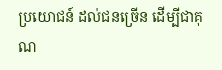ប្រយោជន៍ ដល់ជនច្រើន ដើម្បីជាគុណ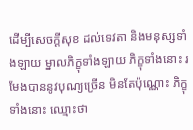ដើម្បីសេចក្ដីសុខ ដល់ទេវតា និងមនុស្សទាំងឡាយ ម្នាលភិក្ខុទាំងឡាយ ភិក្ខុទាំងនោះ រមែងបាននូវបុណ្យច្រើន មិនតែប៉ុណ្ណោះ ភិក្ខុទាំងនោះ ឈ្មោះថា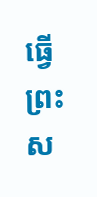ធ្វើព្រះស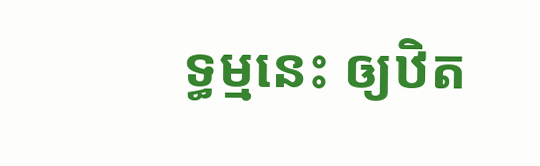ទ្ធម្មនេះ ឲ្យឋិត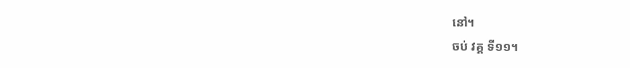នៅ។
ចប់ វគ្គ ទី១១។